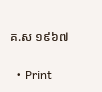គ.ស ១៩៦៧

  • Print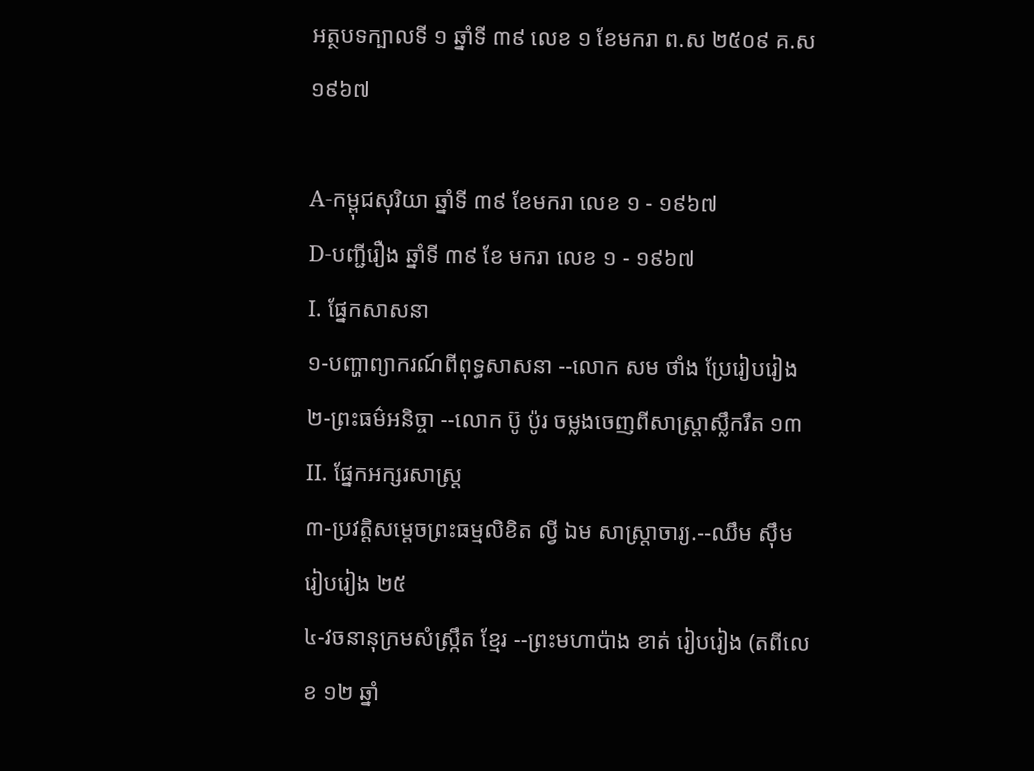អត្ថបទក្បាលទី ១ ឆ្នាំទី ៣៩ លេខ ១ ខែមករា ព.ស ២៥០៩ គ.ស ១៩៦៧

A-កម្ពុជសុរិយា ឆ្នាំទី ៣៩ ខែមករា លេខ ១ - ១៩៦៧
D-បញ្ជីរឿង ឆ្នាំទី ៣៩ ខែ មករា លេខ ១ - ១៩៦៧
I. ផ្នែកសាសនា
១-បញ្ហាព្យាករណ៍ពីពុទ្ធសាសនា --លោក សម ថាំង ប្រែរៀបរៀង
២-ព្រះធម៌អនិច្ចា --លោក ប៊ូ ប៉ូរ ចម្លងចេញពីសាស្ត្រាស្លឹករឹត ១៣
II. ផ្នែកអក្សរសាស្ដ្រ
៣-ប្រវត្ដិសម្ដេចព្រះធម្មលិខិត ល្វី ឯម សាស្ត្រាចារ្យ.--ឈឹម ស៊ឹម រៀបរៀង ២៥
៤-វចនានុក្រមសំស្ក្រឹត ខ្មែរ --ព្រះមហាប៉ាង ខាត់ រៀបរៀង (តពីលេខ ១២ ឆ្នាំ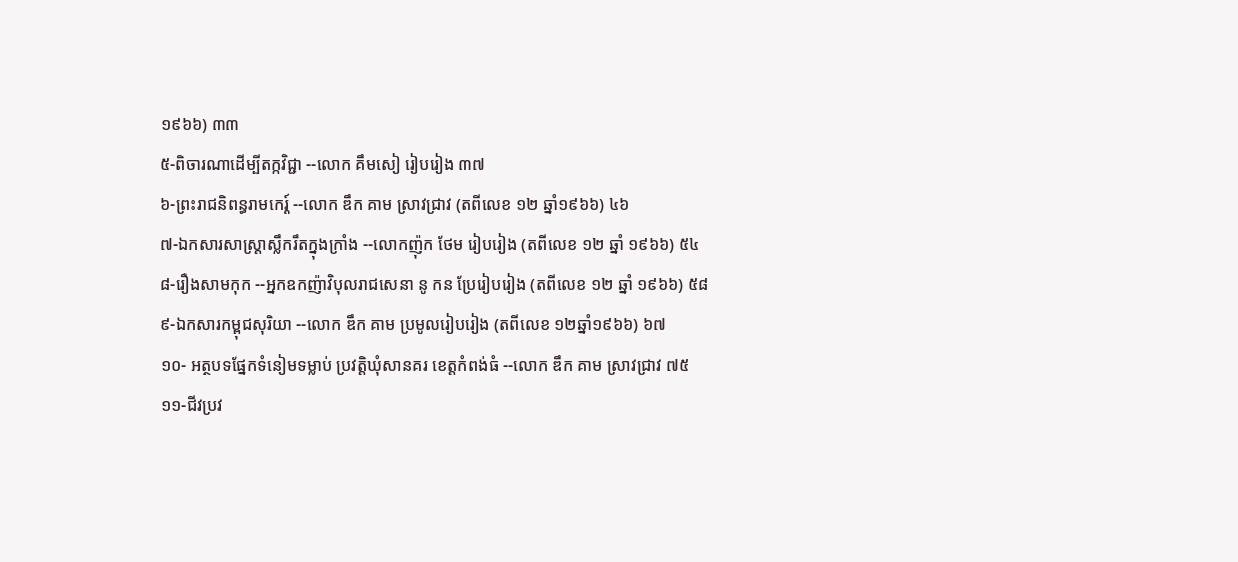១៩៦៦) ៣៣
៥-ពិចារណាដើម្បីតក្កវិជ្ជា --លោក គឹមសៀ រៀបរៀង ៣៧
៦-ព្រះរាជនិពន្ធរាមកេរ្ដ៍ --លោក ឌឹក គាម ស្រាវជ្រាវ (តពីលេខ ១២ ឆ្នាំ១៩៦៦) ៤៦
៧-ឯកសារសាស្ត្រាស្លឹករឹតក្នុងក្រាំង --លោកញ៉ុក ថែម រៀបរៀង (តពីលេខ ១២ ឆ្នាំ ១៩៦៦) ៥៤
៨-រឿងសាមកុក --អ្នកឧកញ៉ាវិបុលរាជសេនា នូ កន ប្រែរៀបរៀង (តពីលេខ ១២ ឆ្នាំ ១៩៦៦) ៥៨
៩-ឯកសារកម្ពុជសុរិយា --លោក ឌឹក គាម ប្រមូលរៀបរៀង (តពីលេខ ១២ឆ្នាំ១៩៦៦) ៦៧
១០- អត្ថបទផ្នែកទំនៀមទម្លាប់ ប្រវត្ដិឃុំសានគរ ខេត្តកំពង់ធំ --លោក ឌឹក គាម ស្រាវជ្រាវ ៧៥
១១-ជីវប្រវ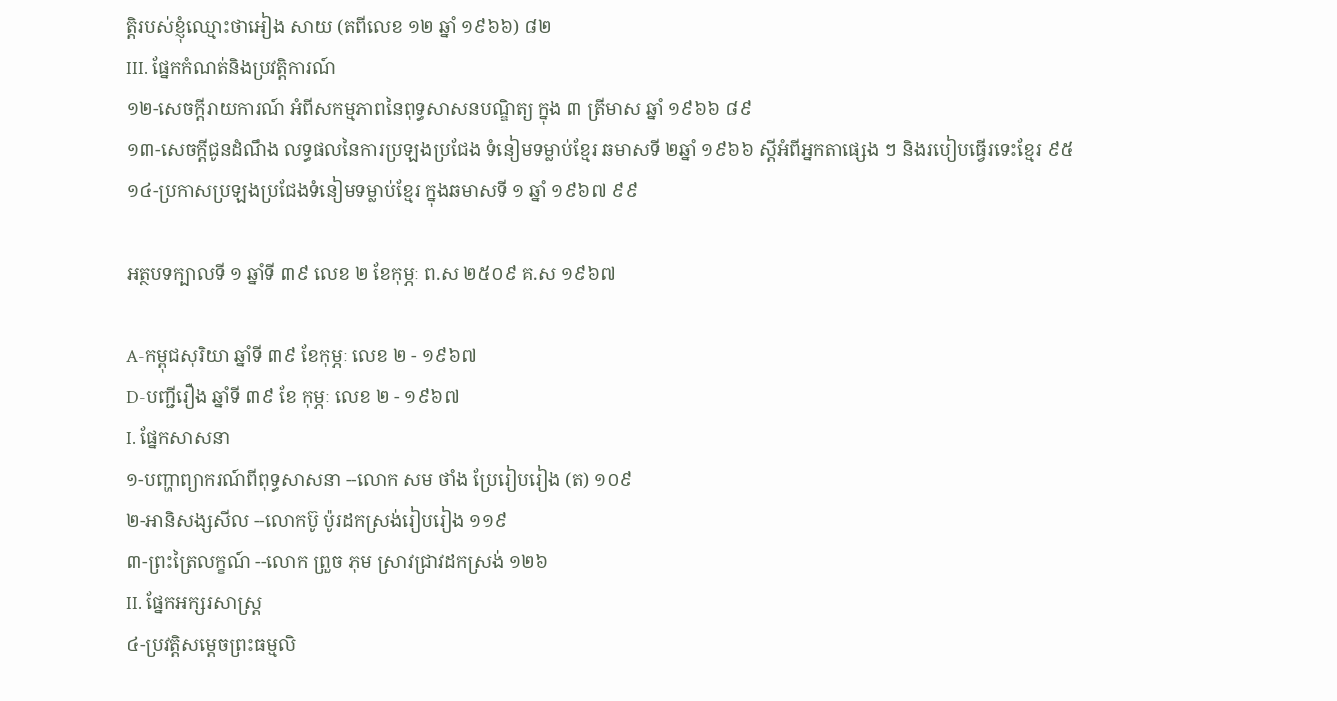ត្ដិរបស់ខ្ញុំឈ្មោះថាអៀង សាយ (តពីលេខ ១២ ឆ្នាំ ១៩៦៦) ៨២
III. ផ្នែកកំណត់និងប្រវត្តិការណ៍
១២-សេចក្ដីរាយការណ៍ អំពីសកម្មភាពនៃពុទ្ធសាសនបណ្ឌិត្យ ក្នុង ៣ ត្រីមាស ឆ្នាំ ១៩៦៦ ៨៩
១៣-សេចក្ដីជូនដំណឹង លទ្ធផលនៃការប្រឡងប្រជែង ទំនៀមទម្លាប់ខ្មែរ ឆមាសទី ២ឆ្នាំ ១៩៦៦ ស្ដីអំពីអ្នកតាផ្សេង ៗ និងរបៀបធ្វើរទេះខ្មែរ ៩៥
១៤-ប្រកាសប្រឡងប្រជែងទំនៀមទម្លាប់ខ្មែរ ក្នុងឆមាសទី ១ ឆ្នាំ ១៩៦៧ ៩៩

អត្ថបទក្បាលទី ១ ឆ្នាំទី ៣៩ លេខ ២ ខែកុម្ភៈ ព.ស ២៥០៩ គ.ស ១៩៦៧

A-កម្ពុជសុរិយា ឆ្នាំទី ៣៩ ខែកុម្ភៈ លេខ ២ - ១៩៦៧
D-បញ្ជីរឿង ឆ្នាំទី ៣៩ ខែ កុម្ភៈ លេខ ២ - ១៩៦៧
I. ផ្នែកសាសនា
១-បញ្ហាព្យាករណ៍ពីពុទ្ធសាសនា --លោក សម ថាំង ប្រែរៀបរៀង (ត) ១០៩
២-អានិសង្សសីល --លោកប៊ូ ប៉ូរដកស្រង់រៀបរៀង ១១៩
៣-ព្រះត្រៃលក្ខណ៍ --លោក ព្រួច ភុម ស្រាវជ្រាវដកស្រង់ ១២៦
II. ផ្នែកអក្សរសាស្ដ្រ
៤-ប្រវត្ដិសម្ដេចព្រះធម្មលិ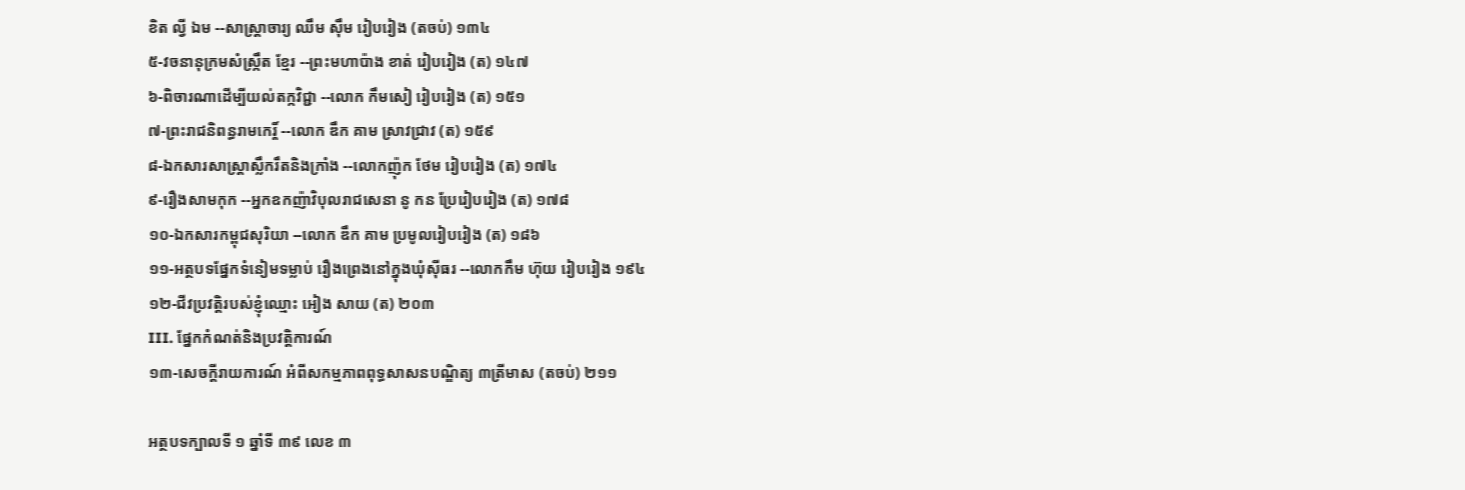ខិត ល្វី ឯម --សាស្ត្រាចារ្យ ឈឹម ស៊ឹម រៀបរៀង (តចប់) ១៣៤
៥-វចនានុក្រមសំស្ក្រឹត ខ្មែរ --ព្រះមហាប៉ាង ខាត់ រៀបរៀង (ត) ១៤៧
៦-ពិចារណាដើម្បីយល់តក្កវិជ្ជា --លោក កឹមសៀ រៀបរៀង (ត) ១៥១
៧-ព្រះរាជនិពន្ធរាមកេរ្ដិ៍ --លោក ឌឹក គាម ស្រាវជ្រាវ (ត) ១៥៩
៨-ឯកសារសាស្ត្រាស្លឹករឹតនិងក្រាំង --លោកញ៉ុក ថែម រៀបរៀង (ត) ១៧៤
៩-រឿងសាមកុក --អ្នកឧកញ៉ាវិបុលរាជសេនា នូ កន ប្រែរៀបរៀង (ត) ១៧៨
១០-ឯកសារកម្ពុជសុរិយា --លោក ឌឹក គាម ប្រមូលរៀបរៀង (ត) ១៨៦
១១-អត្ថបទផ្នែកទំនៀមទម្លាប់ រឿងព្រេងនៅក្នុងឃុំស៊ីធរ --លោកកឹម ហ៊ុយ រៀបរៀង ១៩៤
១២-ជីវប្រវត្ដិរបស់ខ្ញុំឈ្មោះ អៀង សាយ (ត) ២០៣
III. ផ្នែកកំណត់និងប្រវត្ដិការណ៍
១៣-សេចក្ដីរាយការណ៍ អំពីសកម្មភាពពុទ្ធសាសនបណ្ឌិត្យ ៣ត្រីមាស (តចប់) ២១១

អត្ថបទក្បាលទី ១ ឆ្នាំទី ៣៩ លេខ ៣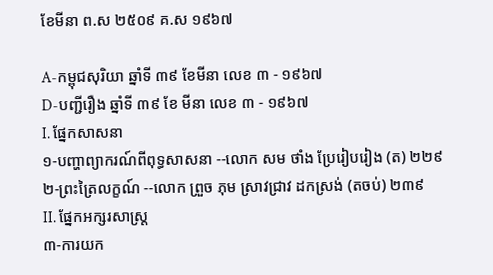ខែមីនា ព.ស ២៥០៩ គ.ស ១៩៦៧

A-កម្ពុជសុរិយា ឆ្នាំទី ៣៩ ខែមីនា លេខ ៣ - ១៩៦៧
D-បញ្ជីរឿង ឆ្នាំទី ៣៩ ខែ មីនា លេខ ៣ - ១៩៦៧
I. ផ្នែកសាសនា
១-បញ្ហាព្យាករណ៍ពីពុទ្ធសាសនា --លោក សម ថាំង ប្រែរៀបរៀង (ត) ២២៩
២-ព្រះត្រៃលក្ខណ៍ --លោក ព្រួច ភុម ស្រាវជ្រាវ ដកស្រង់ (តចប់) ២៣៩
II. ផ្នែកអក្សរសាស្ដ្រ
៣-ការយក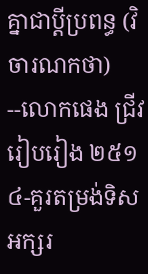គ្នាជាប្ដីប្រពន្ធ (វិចារណកថា) --លោកផេង ជ្រីវ រៀបរៀង ២៥១
៤-គួរតម្រង់ទិសអក្សរ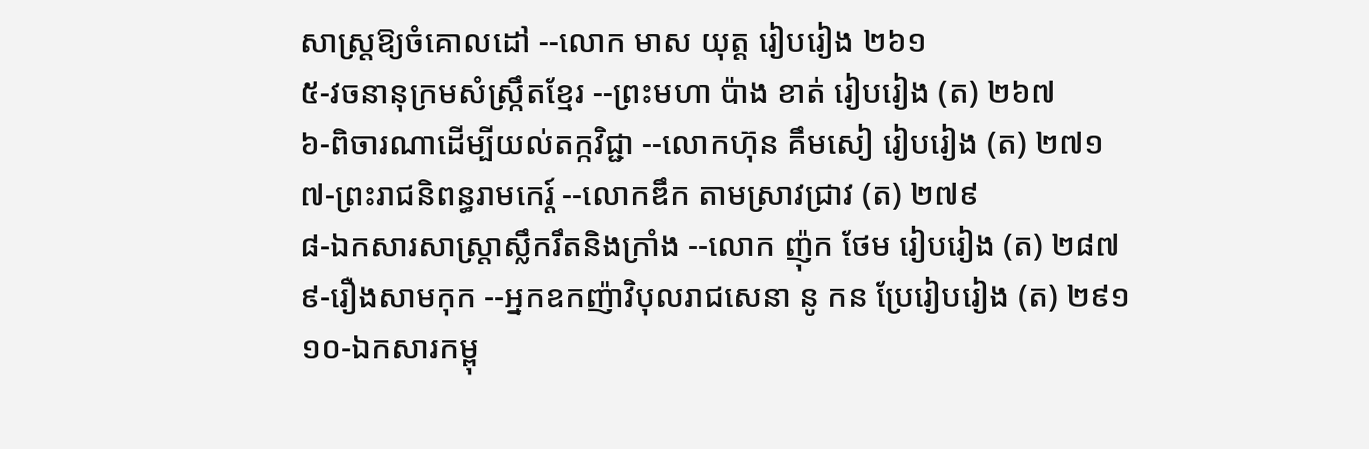សាស្ដ្រឱ្យចំគោលដៅ --លោក មាស យុត្ដ រៀបរៀង ២៦១
៥-វចនានុក្រមសំស្ក្រឹតខ្មែរ --ព្រះមហា ប៉ាង ខាត់ រៀបរៀង (ត) ២៦៧
៦-ពិចារណាដើម្បីយល់តក្កវិជ្ជា --លោកហ៊ុន គឹមសៀ រៀបរៀង (ត) ២៧១
៧-ព្រះរាជនិពន្ធរាមកេរ្ដ៍ --លោកឌឹក តាមស្រាវជ្រាវ (ត) ២៧៩
៨-ឯកសារសាស្ត្រាស្លឹករឹតនិងក្រាំង --លោក ញ៉ុក ថែម រៀបរៀង (ត) ២៨៧
៩-រឿងសាមកុក --អ្នកឧកញ៉ាវិបុលរាជសេនា នូ កន ប្រែរៀបរៀង (ត) ២៩១
១០-ឯកសារកម្ពុ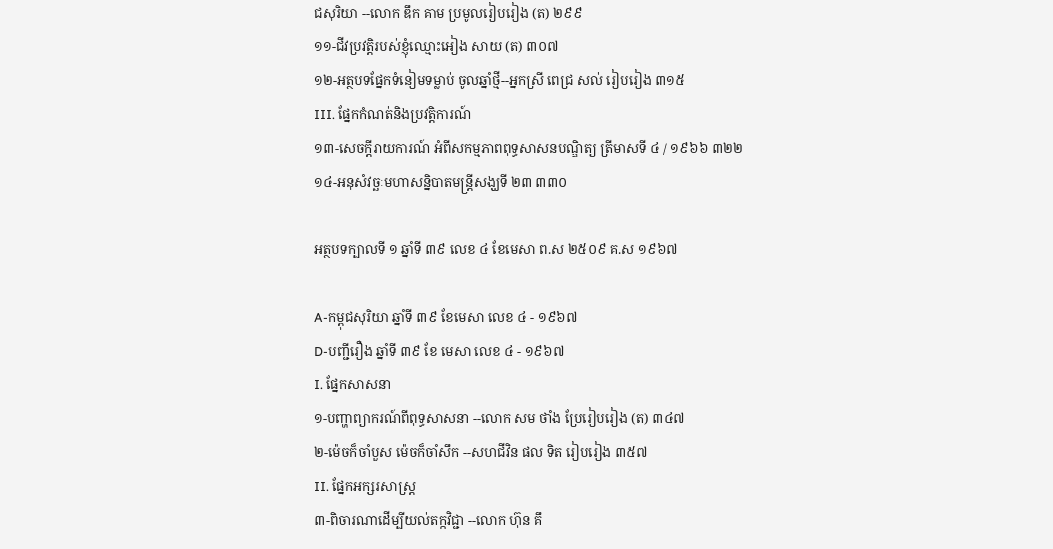ជសុរិយា --លោក ឌឹក គាម ប្រមូលរៀបរៀង (ត) ២៩៩
១១-ជីវប្រវត្ដិរបស់ខ្ញុំឈ្មោះអៀង សាយ (ត) ៣០៧
១២-អត្ថបទផ្នែកទំនៀមទម្លាប់ ចូលឆ្នាំថ្មី--អ្នកស្រី ពេជ្រ សល់ រៀបរៀង ៣១៥
III. ផ្នែកកំណត់និងប្រវត្ដិការណ៍
១៣-សេចក្ដីរាយការណ៍ អំពីសកម្មភាពពុទ្ធសាសនបណ្ឌិត្យ ត្រីមាសទី ៤ / ១៩៦៦ ៣២២
១៤-អនុសំវច្ឆៈមហាសន្និបាតមន្ត្រីសង្ឃទី ២៣ ៣៣០

អត្ថបទក្បាលទី ១ ឆ្នាំទី ៣៩ លេខ ៤ ខែមេសា ព.ស ២៥០៩ គ.ស ១៩៦៧

A-កម្ពុជសុរិយា ឆ្នាំទី ៣៩ ខែមេសា លេខ ៤ - ១៩៦៧
D-បញ្ជីរឿង ឆ្នាំទី ៣៩ ខែ មេសា លេខ ៤ - ១៩៦៧
I. ផ្នែកសាសនា
១-បញ្ហាព្យាករណ៍ពីពុទ្ធសាសនា --លោក សម ថាំង ប្រែរៀបរៀង (ត) ៣៤៧
២-ម៉េចក៏ចាំបួស ម៉េចក៏ចាំសឹក --សហជីវិន ផល ទិត រៀបរៀង ៣៥៧
II. ផ្នែកអក្សរសាស្ដ្រ
៣-ពិចារណាដើម្បីយល់តក្កវិជ្ជា --លោក ហ៊ុន គឹ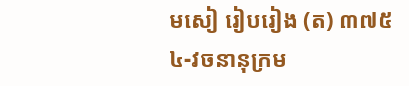មសៀ រៀបរៀង (ត) ៣៧៥
៤-វចនានុក្រម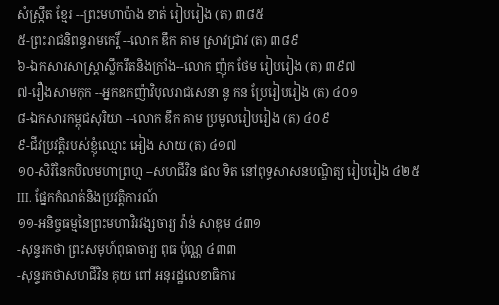សំស្ក្រឹត ខ្មែរ --ព្រះមហាប៉ាង ខាត់ រៀបរៀង (ត) ៣៨៥
៥-ព្រះរាជនិពន្ធរាមកេរ្ដិ៍ --លោក ឌឹក គាម ស្រាវជ្រាវ (ត) ៣៨៩
៦-ឯកសារសាស្ត្រាស្លឹករឹតនិងក្រាំង--លោក ញ៉ុក ថែម រៀបរៀង (ត) ៣៩៧
៧-រឿងសាមកុក --អ្នកឧកញ៉ាវិបុលរាជសេនា នូ កន ប្រែរៀបរៀង (ត) ៤០១
៨-ឯកសារកម្ពុជសុរិយា --លោក ឌឹក គាម ប្រមូលរៀបរៀង (ត) ៤០៩
៩-ជីវប្រវត្ដិរបស់ខ្ញុំឈ្មោះ អៀង សាយ (ត) ៤១៧
១០-សិរិនៃកបិលមហាព្រហ្ម --សហជីវិន ផល ទិត នៅពុទ្ធសាសនបណ្ឌិត្យ រៀបរៀង ៤២៥
III. ផ្នែកកំណត់និងប្រវត្ដិការណ៍
១១-អនិច្ចធម្មនៃព្រះមហាវិរវង្សចារ្យ វ៉ាន់ សាឌុម ៤៣១
-សុន្ទរកថា ព្រះសមុហ៍ពុធាចារ្យ ពុធ ប៉ុណ្ណ ៤៣៣
-សុន្ទរកថាសហជីវិន គុយ ពៅ អនុរដ្ឋលេខាធិការ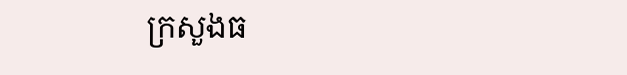ក្រសួងធ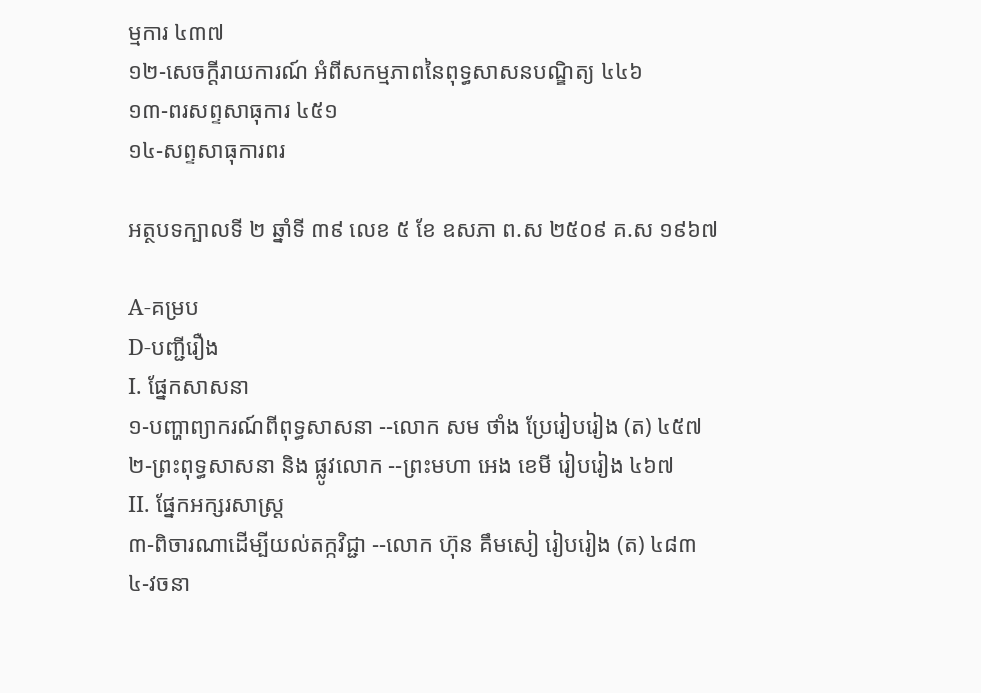ម្មការ ៤៣៧
១២-សេចក្ដីរាយការណ៍ អំពីសកម្មភាពនៃពុទ្ធសាសនបណ្ឌិត្យ ៤៤៦
១៣-ពរសព្ទសាធុការ ៤៥១
១៤-សព្ទសាធុការពរ

អត្ថបទក្បាលទី ២ ឆ្នាំទី ៣៩ លេខ ៥ ខែ ឧសភា ព.ស ២៥០៩ គ.ស ១៩៦៧

A-គម្រប
D-បញ្ជីរឿង
I. ផ្នែកសាសនា
១-បញ្ហាព្យាករណ៍ពីពុទ្ធសាសនា --លោក សម ថាំង ប្រែរៀបរៀង (ត) ៤៥៧
២-ព្រះពុទ្ធសាសនា និង ផ្លូវលោក --ព្រះមហា អេង ខេមី រៀបរៀង ៤៦៧
II. ផ្នែកអក្សរសាស្ដ្រ
៣-ពិចារណាដើម្បីយល់តក្កវិជ្ជា --លោក ហ៊ុន គឹមសៀ រៀបរៀង (ត) ៤៨៣
៤-វចនា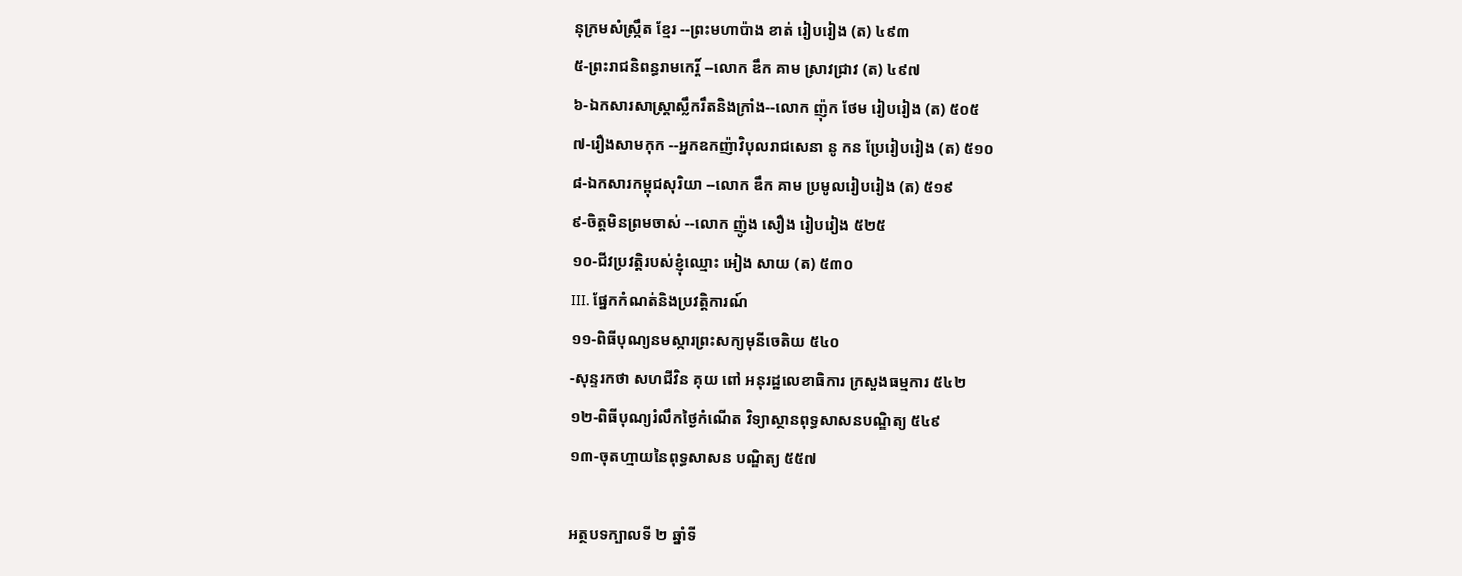នុក្រមសំស្ក្រឹត ខ្មែរ --ព្រះមហាប៉ាង ខាត់ រៀបរៀង (ត) ៤៩៣
៥-ព្រះរាជនិពន្ធរាមកេរ្ដិ៍ --លោក ឌឹក គាម ស្រាវជ្រាវ (ត) ៤៩៧
៦-ឯកសារសាស្ត្រាស្លឹករឹតនិងក្រាំង--លោក ញ៉ុក ថែម រៀបរៀង (ត) ៥០៥
៧-រឿងសាមកុក --អ្នកឧកញ៉ាវិបុលរាជសេនា នូ កន ប្រែរៀបរៀង (ត) ៥១០
៨-ឯកសារកម្ពុជសុរិយា --លោក ឌឹក គាម ប្រមូលរៀបរៀង (ត) ៥១៩
៩-ចិត្តមិនព្រមចាស់ --លោក ញ៉ូង សឿង រៀបរៀង ៥២៥
១០-ជីវប្រវត្ដិរបស់ខ្ញុំឈ្មោះ អៀង សាយ (ត) ៥៣០
III. ផ្នែកកំណត់និងប្រវត្ដិការណ៍
១១-ពិធីបុណ្យនមស្ការព្រះសក្យមុនីចេតិយ ៥៤០
-សុន្ទរកថា សហជីវិន គុយ ពៅ អនុរដ្ឋលេខាធិការ ក្រសួងធម្មការ ៥៤២
១២-ពិធីបុណ្យរំលឹកថ្ងៃកំណើត វិទ្យាស្ថានពុទ្ធសាសនបណ្ឌិត្យ ៥៤៩
១៣-ចុតហ្មាយនៃពុទ្ធសាសន បណ្ឌិត្យ ៥៥៧

អត្ថបទក្បាលទី ២ ឆ្នាំទី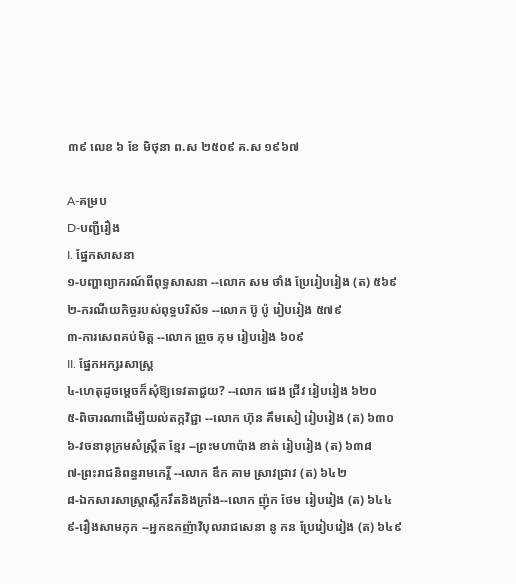៣៩ លេខ ៦ ខែ មិថុនា ព.ស ២៥០៩ គ.ស ១៩៦៧

A-គម្រប
D-បញ្ជីរឿង
I. ផ្នែកសាសនា
១-បញ្ហាព្យាករណ៍ពីពុទ្ធសាសនា --លោក សម ថាំង ប្រែរៀបរៀង (ត) ៥៦៩
២-ករណីយកិច្ចរបស់ពុទ្ធបរិស័ទ --លោក ប៊ូ ប៉ូ រៀបរៀង ៥៧៩
៣-ការសេពគប់មិត្ដ --លោក ព្រួច ភុម រៀបរៀង ៦០៩
II. ផ្នែកអក្សរសាស្ដ្រ
៤-ហេតុដូចម្ដេចក៏សុំឱ្យទេវតាជួយ? --លោក ផេង ជ្រីវ រៀបរៀង ៦២០
៥-ពិចារណាដើម្បីយល់តក្កវិជ្ជា --លោក ហ៊ុន គឹមសៀ រៀបរៀង (ត) ៦៣០
៦-វចនានុក្រមសំស្ក្រឹត ខ្មែរ --ព្រះមហាប៉ាង ខាត់ រៀបរៀង (ត) ៦៣៨
៧-ព្រះរាជនិពន្ធរាមកេរ្ដិ៍ --លោក ឌឹក គាម ស្រាវជ្រាវ (ត) ៦៤២
៨-ឯកសារសាស្ត្រាស្លឹករឹតនិងក្រាំង--លោក ញ៉ុក ថែម រៀបរៀង (ត) ៦៤៤
៩-រឿងសាមកុក --អ្នកឧកញ៉ាវិបុលរាជសេនា នូ កន ប្រែរៀបរៀង (ត) ៦៤៩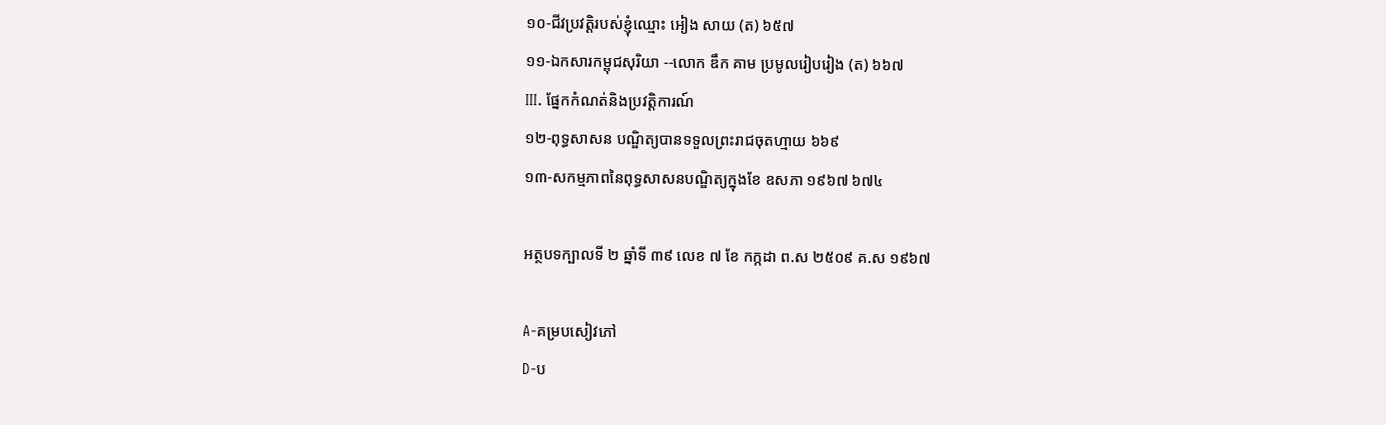១០-ជីវប្រវត្ដិរបស់ខ្ញុំឈ្មោះ អៀង សាយ (ត) ៦៥៧
១១-ឯកសារកម្ពុជសុរិយា --លោក ឌឹក គាម ប្រមូលរៀបរៀង (ត) ៦៦៧
III. ផ្នែកកំណត់និងប្រវត្ដិការណ៍
១២-ពុទ្ធសាសន បណ្ឌិត្យបានទទួលព្រះរាជចុតហ្មាយ ៦៦៩
១៣-សកម្មភាពនៃពុទ្ធសាសនបណ្ឌិត្យក្នុងខែ ឧសភា ១៩៦៧ ៦៧៤

អត្ថបទក្បាលទី ២ ឆ្នាំទី ៣៩ លេខ ៧ ខែ កក្កដា ព.ស ២៥០៩ គ.ស ១៩៦៧

A-គម្របសៀវភៅ
D-ប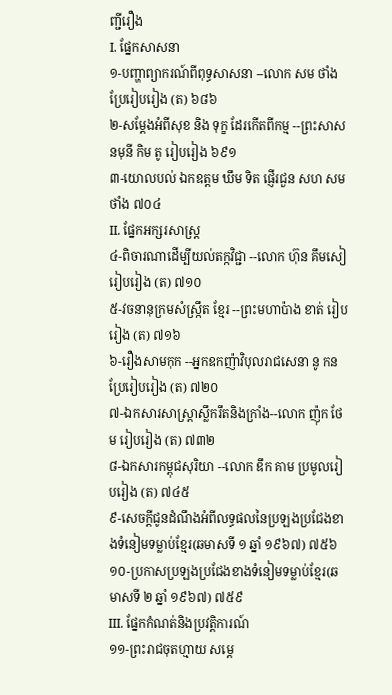ញ្ជីរឿង
I. ផ្នែកសាសនា
១-បញ្ហាព្យាករណ៍ពីពុទ្ធសាសនា --លោក សម ថាំង ប្រែរៀបរៀង (ត) ៦៨៦
២-សម្ដែងអំពីសុខ និង ទុក្ខ ដែរកើតពីកម្ម --ព្រះសាសនមុនី កិម តូ រៀបរៀង ៦៩១
៣-យោលបល់ ឯកឧត្ដម ឃឹម ទិត ផ្ញើរជួន សហ សម ថាំង ៧០៤
II. ផ្នែកអក្សរសាស្ដ្រ
៤-ពិចារណាដើម្បីយល់តក្កវិជ្ជា --លោក ហ៊ុន គឹមសៀ រៀបរៀង (ត) ៧១០
៥-វចនានុក្រមសំស្ក្រឹត ខ្មែរ --ព្រះមហាប៉ាង ខាត់ រៀបរៀង (ត) ៧១៦
៦-រឿងសាមកុក --អ្នកឧកញ៉ាវិបុលរាជសេនា នូ កន ប្រែរៀបរៀង (ត) ៧២០
៧-ឯកសារសាស្ត្រាស្លឹករឹតនិងក្រាំង--លោក ញ៉ុក ថែម រៀបរៀង (ត) ៧៣២
៨-ឯកសារកម្ពុជសុរិយា --លោក ឌឹក គាម ប្រមូលរៀបរៀង (ត) ៧៤៥
៩-សេចក្ដីជូនដំណឹងអំពីលទ្ធផលនៃប្រឡងប្រជែងខាងទំនៀមទម្លាប់ខ្មែរ(ឆមាសទី ១ ឆ្នាំ ១៩៦៧) ៧៥៦
១០-ប្រកាសប្រឡងប្រជែងខាងទំនៀមទម្លាប់ខ្មែរ(ឆមាសទី ២ ឆ្នាំ ១៩៦៧) ៧៥៩
III. ផ្នែកកំណត់និងប្រវត្ដិការណ៍
១១-ព្រះរាជចុតហ្មាយ សម្ដេ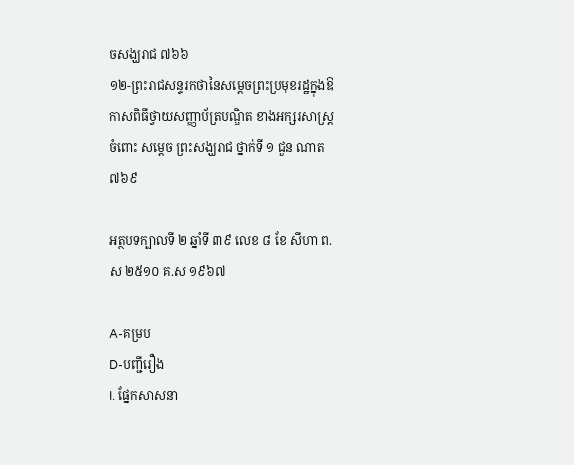ចសង្ឃរាជ ៧៦៦
១២-ព្រះរាជសន្ទរកថានៃសម្ដេចព្រះប្រមុខរដ្ឋក្នុងឱកាសពិធីថ្វាយសញ្ញាប័ត្របណ្ឌិត ខាងអក្សរសាស្ដ្រ ចំពោះ សម្ដេច ព្រះសង្ឃរាជ ថ្នាក់ទី ១ ជួន ណាត ៧៦៩

អត្ថបទក្បាលទី ២ ឆ្នាំទី ៣៩ លេខ ៨ ខែ សីហា ព.ស ២៥១០ គ.ស ១៩៦៧

A-គម្រប
D-បញ្ជីរឿង
I. ផ្នែកសាសនា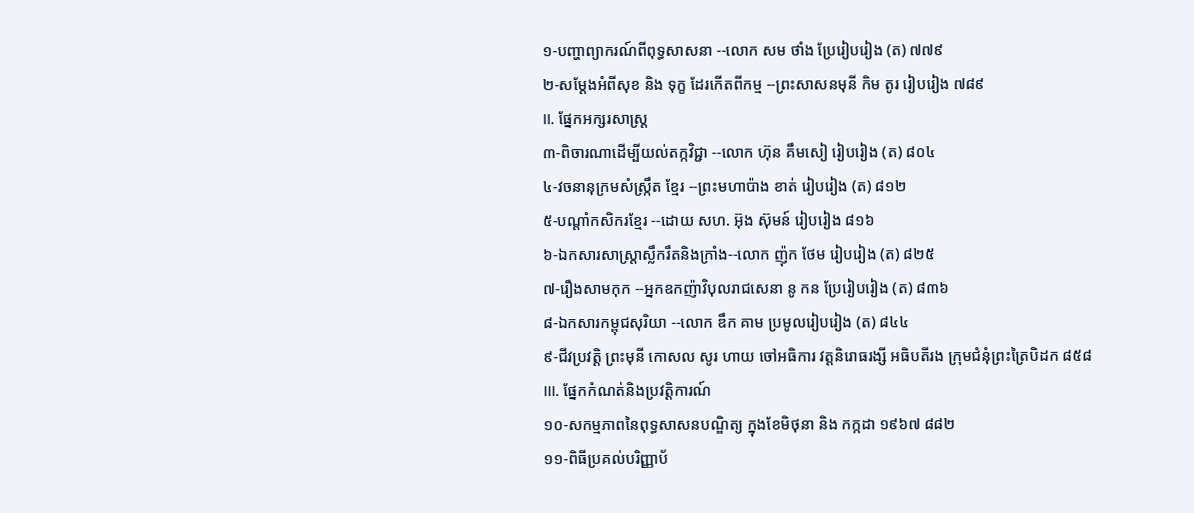១-បញ្ហាព្យាករណ៍ពីពុទ្ធសាសនា --លោក សម ថាំង ប្រែរៀបរៀង (ត) ៧៧៩
២-សម្ដែងអំពីសុខ និង ទុក្ខ ដែរកើតពីកម្ម --ព្រះសាសនមុនី កិម តូរ រៀបរៀង ៧៨៩
II. ផ្នែកអក្សរសាស្ដ្រ
៣-ពិចារណាដើម្បីយល់តក្កវិជ្ជា --លោក ហ៊ុន គឹមសៀ រៀបរៀង (ត) ៨០៤
៤-វចនានុក្រមសំស្ក្រឹត ខ្មែរ --ព្រះមហាប៉ាង ខាត់ រៀបរៀង (ត) ៨១២
៥-បណ្ដាំកសិករខ្មែរ --ដោយ សហ. អ៊ុង ស៊ុមន៍ រៀបរៀង ៨១៦
៦-ឯកសារសាស្ត្រាស្លឹករឹតនិងក្រាំង--លោក ញ៉ុក ថែម រៀបរៀង (ត) ៨២៥
៧-រឿងសាមកុក --អ្នកឧកញ៉ាវិបុលរាជសេនា នូ កន ប្រែរៀបរៀង (ត) ៨៣៦
៨-ឯកសារកម្ពុជសុរិយា --លោក ឌឹក គាម ប្រមូលរៀបរៀង (ត) ៨៤៤
៩-ជីវប្រវត្ដិ ព្រះមុនី កោសល សូរ ហាយ ចៅអធិការ វត្ដនិរោធរង្សី អធិបតីរង ក្រុមជំនុំព្រះត្រៃបិដក ៨៥៨
III. ផ្នែកកំណត់និងប្រវត្ដិការណ៍
១០-សកម្មភាពនៃពុទ្ធសាសនបណ្ឌិត្យ ក្នុងខែមិថុនា និង កក្កដា ១៩៦៧ ៨៨២
១១-ពិធីប្រគល់បរិញ្ញាប័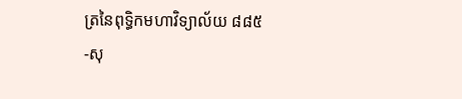ត្រនៃពុទ្ធិកមហាវិទ្យាល័យ ៨៨៥
-សុ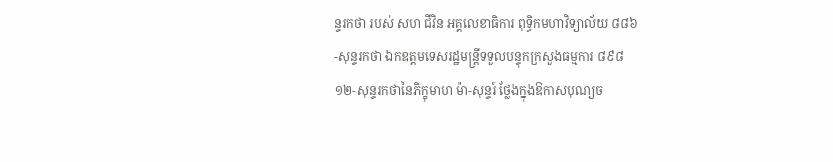ន្ទរកថា របស់ សហ ជីវិន អគ្គលេខាធិការ ពុទ្ធិកមហាវិទ្យាល័យ ៨៨៦
-សុន្ទរកថា ឯកឧត្ដមទេសរដ្ឋមន្ត្រីទទួលបន្ទុកក្រសួងធម្មការ ៨៩៨
១២-សុន្ទរកថានៃភិក្ខុមាហ ម៉ា-សុន្ទរ៍ ថ្លែងក្នុងឱកាសបុណ្យច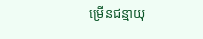ម្រើនជន្មាយុ